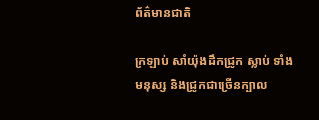ព័ត៌មានជាតិ

ក្រឡាប់ សាំយ៉ុងដឹកជ្រូក ស្លាប់ ទាំងមនុស្ស និងជ្រូកជាច្រើនក្បាល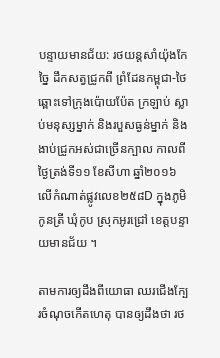បន្ទាយមានជ័យ: រថយន្តសាំយ៉ុងកែច្នៃ ដឹកសត្វជ្រូកពី ព្រំដែនកម្ពុជា-ថៃ ឆ្ពោះទៅក្រុងប៉ោយប៉ែត ក្រឡាប់ ស្លាប់មនុស្សម្នាក់ និងរបួសធ្ងន់ម្នាក់ និងងាប់ជ្រូកអស់ជាច្រើនក្បាល កាលពីថ្ងៃត្រង់ទី១១ ខែសីហា ឆ្នាំ២០១៦ លើកំណាត់ផ្លូវលេខ២៥៨D ក្នុងភូមិកូនត្រី ឃុំកូប ស្រុកអូរជ្រៅ ខេត្តបន្ទាយមានជ័យ ។

តាមការឲ្យដឹងពីយោធា ឈរជើងក្បែរចំណុចកើតហេតុ បានឲ្យដឹងថា រថ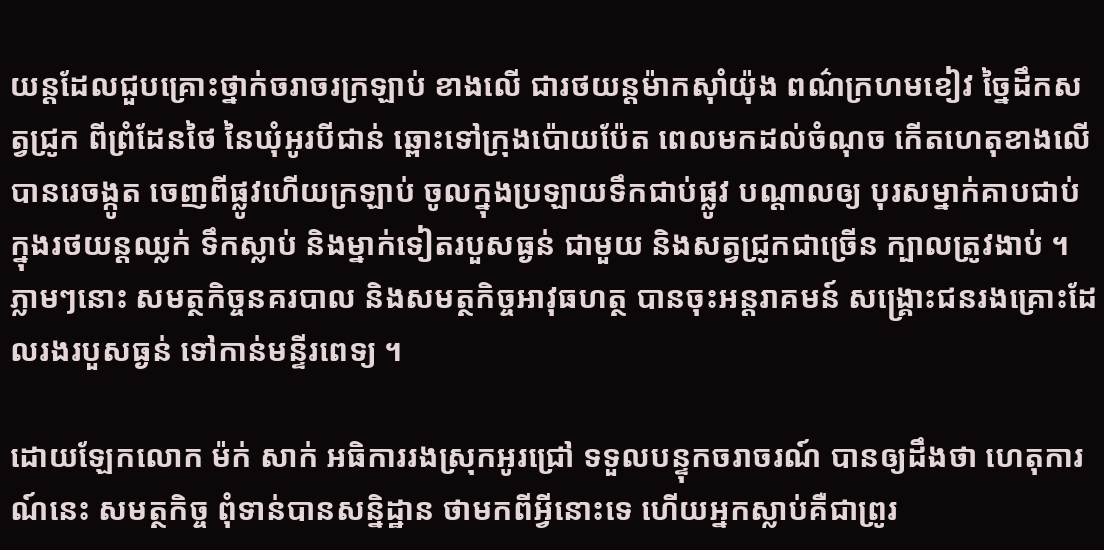យន្តដែលជួបគ្រោះថ្នាក់ចរាចរក្រឡាប់ ខាងលើ ជារថយន្តម៉ាកស៊ាំយ៉ុង ពណ៌ក្រហមខៀវ ច្នៃដឹកសត្វជ្រូក ពីព្រំដែនថៃ នៃឃុំអូរបីជាន់ ឆ្ពោះទៅក្រុងប៉ោយប៉ែត ពេលមកដល់ចំណុច កើតហេតុខាងលើ បានរេចង្កូត ចេញពីផ្លូវហើយក្រឡាប់ ចូលក្នុងប្រឡាយទឹកជាប់ផ្លូវ បណ្តាលឲ្យ បុរសម្នាក់គាបជាប់ ក្នុងរថយន្តឈ្លក់ ទឹកស្លាប់ និងម្នាក់ទៀតរបួសធ្ងន់ ជាមួយ និងសត្វជ្រូកជាច្រើន ក្បាលត្រូវងាប់ ។ ភ្លាមៗនោះ សមត្ថកិច្ចនគរបាល និងសមត្ថកិច្ចអាវុធហត្ថ បានចុះអន្តរាគមន៍ សង្គ្រោះជនរងគ្រោះដែលរងរបួសធ្ងន់ ទៅកាន់មន្ទីរពេទ្យ ។

ដោយឡែកលោក ម៉ក់ សាក់ អធិការរងស្រុកអូរជ្រៅ ទទួលបន្ទុកចរាចរណ៍ បានឲ្យដឹងថា ហេតុការណ៍នេះ សមត្ថកិច្ច ពុំទាន់បានសន្និដ្ឋាន ថាមកពីអ្វីនោះទេ ហើយអ្នកស្លាប់គឺជាព្រូរ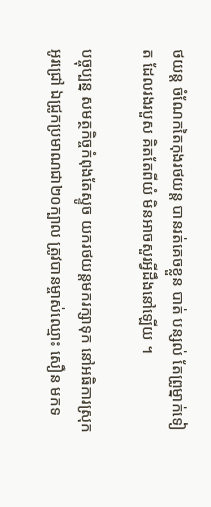ថយន្ត ចំណែកតៃកុងរថយន្ត បានរត់គេចខ្លួន បាត់ បន្សល់ តែព្រូម្នាក់ទៀត ដែលរងរបួស គិតតែពីយំ មិនអាចសួរអ្វីដឹងនៅឡើយ ។

បច្ចុប្បន្ន សមត្ថកិច្ចកំពុងតែស្ទូច យករថយន្តមករក្សាទុក នៅអធិការស្រុកអូរជ្រៅ ឯជ្រូកប្រមាណជា២០ក្បាល ត្រូវបានម្ចាស់ឈ្មោះ សឿន មកទ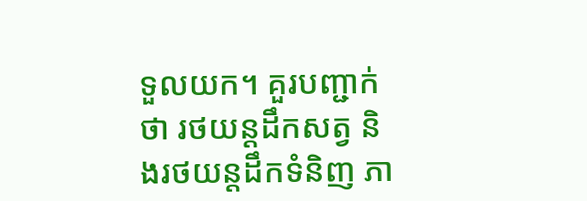ទួលយក។ គួរបញ្ជាក់ថា រថយន្តដឹកសត្វ និងរថយន្តដឹកទំនិញ ភា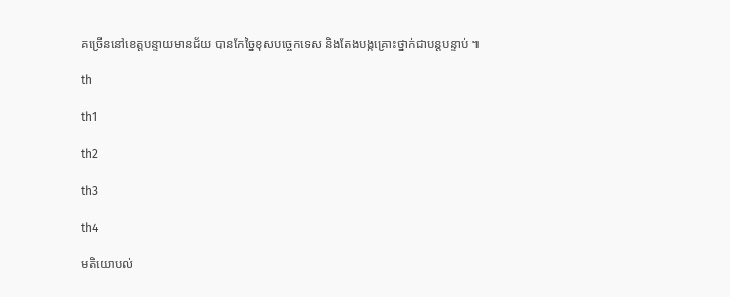គច្រើននៅខេត្តបន្ទាយមានជ័យ បានកែច្នៃខុសបច្ចេកទេស និងតែងបង្កគ្រោះថ្នាក់ជាបន្តបន្ទាប់ ៕

th

th1

th2

th3

th4

មតិយោបល់